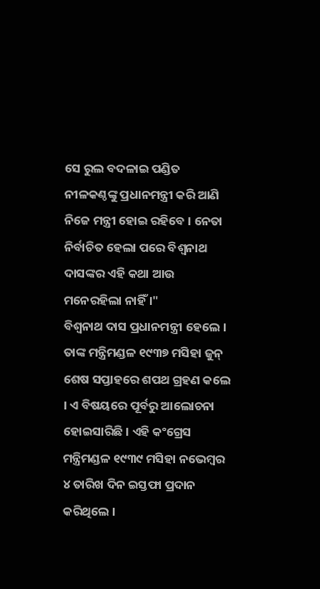ସେ ରୁଲ ବଦଳାଇ ପଣ୍ଡିତ ନୀଳକଣ୍ଠଙ୍କୁ ପ୍ରଧାନମନ୍ତ୍ରୀ କରି ଆଣି ନିଜେ ମନ୍ତ୍ରୀ ହୋଇ ରହିବେ । ନେତା ନିର୍ବାଚିତ ହେଲା ପରେ ବିଶ୍ୱନାଥ ଦାସଙ୍କର ଏହି କଥା ଆଉ ମନେରହିଲା ନାହିଁ ।"
ବିଶ୍ୱନାଥ ଦାସ ପ୍ରଧାନମନ୍ତ୍ରୀ ହେଲେ । ତାଙ୍କ ମନ୍ତ୍ରିମଣ୍ଡଳ ୧୯୩୭ ମସିହା ଜୁନ୍ ଶେଷ ସପ୍ତାହରେ ଶପଥ ଗ୍ରହଣ କଲେ । ଏ ବିଷୟରେ ପୂର୍ବରୁ ଆଲୋଚନା ହୋଇସାରିଛି । ଏହି କଂଗ୍ରେସ ମନ୍ତ୍ରିମଣ୍ଡଳ ୧୯୩୯ ମସିହା ନଭେମ୍ବର ୪ ତାରିଖ ଦିନ ଇସ୍ତଫା ପ୍ରଦାନ କରିଥିଲେ ।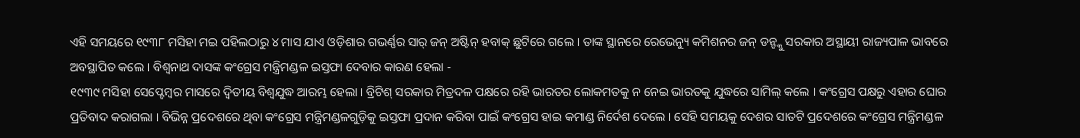ଏହି ସମୟରେ ୧୯୩୮ ମସିହା ମଇ ପହିଲଠାରୁ ୪ ମାସ ଯାଏ ଓଡ଼ିଶାର ଗଭର୍ଣ୍ଣର ସାର୍ ଜନ୍ ଅଷ୍ଟିନ୍ ହବାକ୍ ଛୁଟିରେ ଗଲେ । ତାଙ୍କ ସ୍ଥାନରେ ରେଭେନ୍ୟୁ କମିଶନର ଜନ୍ ଡନ୍ଙ୍କୁ ସରକାର ଅସ୍ଥାୟୀ ରାଜ୍ୟପାଳ ଭାବରେ ଅବସ୍ଥାପିତ କଲେ । ବିଶ୍ୱନାଥ ଦାସଙ୍କ କଂଗ୍ରେସ ମନ୍ତ୍ରିମଣ୍ଡଳ ଇସ୍ତଫା ଦେବାର କାରଣ ହେଲା -
୧୯୩୯ ମସିହା ସେପ୍ଟେମ୍ବର ମାସରେ ଦ୍ୱିତୀୟ ବିଶ୍ୱଯୁଦ୍ଧ ଆରମ୍ଭ ହେଲା । ବ୍ରିଟିଶ୍ ସରକାର ମିତ୍ରଦଳ ପକ୍ଷରେ ରହି ଭାରତର ଲୋକମତକୁ ନ ନେଇ ଭାରତକୁ ଯୁଦ୍ଧରେ ସାମିଲ୍ କଲେ । କଂଗ୍ରେସ ପକ୍ଷରୁ ଏହାର ଘୋର ପ୍ରତିବାଦ କରାଗଲା । ବିଭିନ୍ନ ପ୍ରଦେଶରେ ଥିବା କଂଗ୍ରେସ ମନ୍ତ୍ରିମଣ୍ଡଳଗୁଡ଼ିକୁ ଇସ୍ତଫା ପ୍ରଦାନ କରିବା ପାଇଁ କଂଗ୍ରେସ ହାଇ କମାଣ୍ଡ ନିର୍ଦେଶ ଦେଲେ । ସେହି ସମୟକୁ ଦେଶର ସାତଟି ପ୍ରଦେଶରେ କଂଗ୍ରେସ ମନ୍ତ୍ରିମଣ୍ଡଳ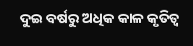ଦୁଇ ବର୍ଷରୁ ଅଧିକ କାଳ କୃତିତ୍ୱ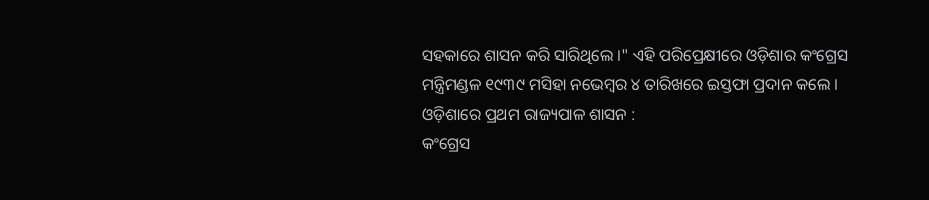ସହକାରେ ଶାସନ କରି ସାରିଥିଲେ ।" ଏହି ପରିପ୍ରେକ୍ଷୀରେ ଓଡ଼ିଶାର କଂଗ୍ରେସ ମନ୍ତ୍ରିମଣ୍ଡଳ ୧୯୩୯ ମସିହା ନଭେମ୍ବର ୪ ତାରିଖରେ ଇସ୍ତଫା ପ୍ରଦାନ କଲେ ।
ଓଡ଼ିଶାରେ ପ୍ରଥମ ରାଜ୍ୟପାଳ ଶାସନ :
କଂଗ୍ରେସ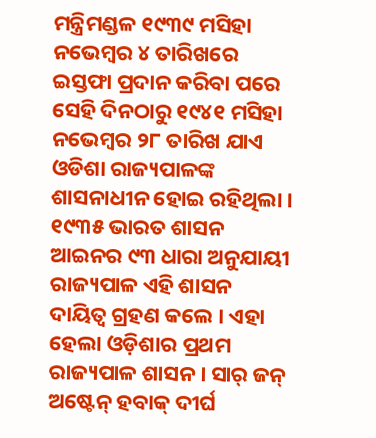ମନ୍ତ୍ରିମଣ୍ଡଳ ୧୯୩୯ ମସିହା ନଭେମ୍ବର ୪ ତାରିଖରେ ଇସ୍ତଫା ପ୍ରଦାନ କରିବା ପରେ ସେହି ଦିନଠାରୁ ୧୯୪୧ ମସିହା ନଭେମ୍ବର ୨୮ ତାରିଖ ଯାଏ ଓଡିଶା ରାଜ୍ୟପାଳଙ୍କ ଶାସନାଧୀନ ହୋଇ ରହିଥିଲା । ୧୯୩୫ ଭାରତ ଶାସନ ଆଇନର ୯୩ ଧାରା ଅନୁଯାୟୀ ରାଜ୍ୟପାଳ ଏହି ଶାସନ ଦାୟିତ୍ୱ ଗ୍ରହଣ କଲେ । ଏହା ହେଲା ଓଡ଼ିଶାର ପ୍ରଥମ ରାଜ୍ୟପାଳ ଶାସନ । ସାର୍ ଜନ୍ ଅଷ୍ଟେନ୍ ହବାକ୍ ଦୀର୍ଘ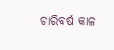ଚାରିବର୍ଷ କାଳ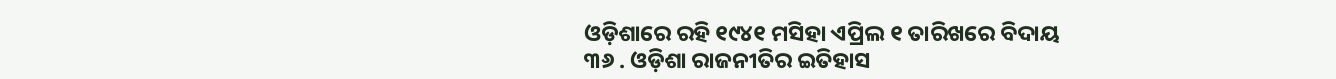ଓଡ଼ିଶାରେ ରହି ୧୯୪୧ ମସିହା ଏପ୍ରିଲ ୧ ତାରିଖରେ ବିଦାୟ
୩୬ . ଓଡ଼ିଶା ରାଜନୀତିର ଇତିହାସ